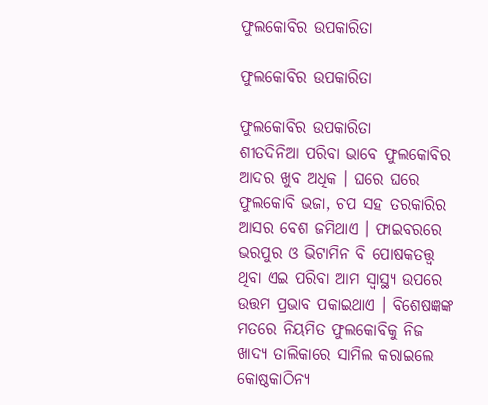ଫୁଲକୋବିର ଉପକାରିତା

ଫୁଲକୋବିର ଉପକାରିତା

ଫୁଲକୋବିର ଉପକାରିତା
ଶୀତଦିନିଆ ପରିବା ଭାବେ ଫୁଲକୋବିର ଆଦର ଖୁବ ଅଧିକ । ଘରେ ଘରେ ଫୁଲକୋବି ଭଜା, ଚପ ସହ ତରକାରିର ଆସର ବେଶ ଜମିଥାଏ । ଫାଇବରରେ ଭରପୁର ଓ ଭିଟାମିନ ବି ପୋଷକତତ୍ତ୍ୱ ଥିବା ଏଇ ପରିବା ଆମ ସ୍ୱାସ୍ଥ୍ୟ ଉପରେ ଉତ୍ତମ ପ୍ରଭାବ ପକାଇଥାଏ । ବିଶେଷଜ୍ଞଙ୍କ ମତରେ ନିୟମିତ ଫୁଲକୋବିକୁ ନିଜ ଖାଦ୍ୟ ତାଲିକାରେ ସାମିଲ କରାଇଲେ କୋଷ୍ଠକାଠିନ୍ୟ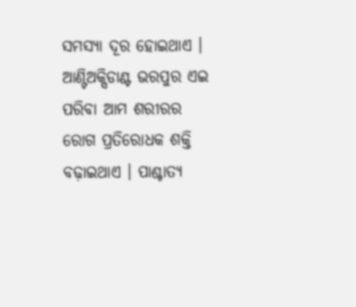ସମସ୍ୟା ଦୂର ହୋଇଥାଏ । ଆଣ୍ଟିଅକ୍ସିଡାଣ୍ଟ ଭରପୁର ଏଇ ପରିବା ଆମ ଶରୀରର ରୋଗ ପ୍ରତିରୋଧକ ଶକ୍ତି ବଢ଼ାଇଥାଏ । ପାଶ୍ଚାତ୍ୟ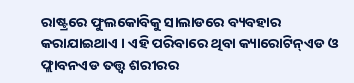ରାଷ୍ଟ୍ରରେ ଫୁଲକୋବିକୁ ସାଲାଡରେ ବ୍ୟବହାର କରାଯାଇଥାଏ । ଏହି ପରିବାରେ ଥିବା କ୍ୟାରୋଟିନ୍ଏଡ ଓ ଫ୍ଲାବନଏଡ ତତ୍ତ୍ୱ ଶରୀରର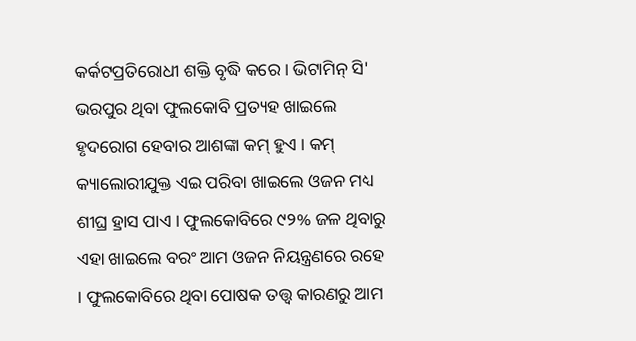କର୍କଟପ୍ରତିରୋଧୀ ଶକ୍ତି ବୃଦ୍ଧି କରେ । ଭିଟାମିନ୍ ସି' ଭରପୁର ଥିବା ଫୁଲକୋବି ପ୍ରତ୍ୟହ ଖାଇଲେ ହୃଦରୋଗ ହେବାର ଆଶଙ୍କା କମ୍ ହୁଏ । କମ୍ କ୍ୟାଲୋରୀଯୁକ୍ତ ଏଇ ପରିବା ଖାଇଲେ ଓଜନ ମଧ୍ୟ ଶୀଘ୍ର ହ୍ରାସ ପାଏ । ଫୁଲକୋବିରେ ୯୨% ଜଳ ଥିବାରୁ ଏହା ଖାଇଲେ ବରଂ ଆମ ଓଜନ ନିୟନ୍ତ୍ରଣରେ ରହେ । ଫୁଲକୋବିରେ ଥିବା ପୋଷକ ତତ୍ତ୍ୱ କାରଣରୁ ଆମ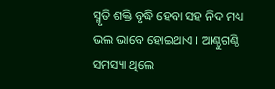ସ୍ମୃତି ଶକ୍ତି ବୃଦ୍ଧି ହେବା ସହ ନିଦ ମଧ୍ୟ ଭଲ ଭାବେ ହୋଇଥାଏ । ଆଣ୍ଠୁଗଣ୍ଠି ସମସ୍ୟା ଥିଲେ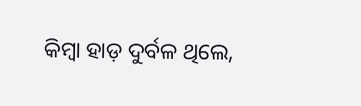କିମ୍ବା ହାଡ଼ ଦୁର୍ବଳ ଥିଲେ,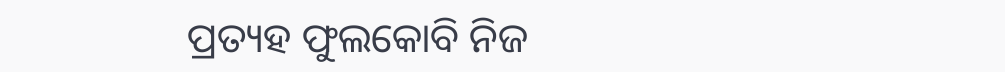ପ୍ରତ୍ୟହ ଫୁଲକୋବି ନିଜ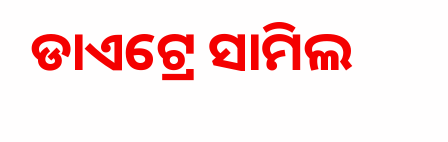ଡାଏଟ୍ରେ ସାମିଲ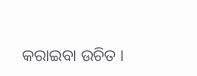କରାଇବା ଉଚିତ ।